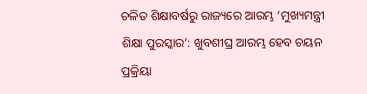ଚଳିତ ଶିକ୍ଷାବର୍ଷରୁ ରାଜ୍ୟରେ ଆରମ୍ଭ ‘ମୁଖ୍ୟମନ୍ତ୍ରୀ ଶିକ୍ଷା ପୁରସ୍କାର’: ଖୁବଶୀଘ୍ର ଆରମ୍ଭ ହେବ ଚୟନ ପ୍ରକ୍ରିୟା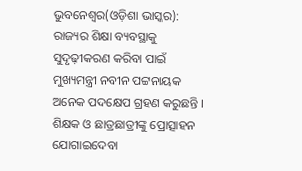ଭୁବନେଶ୍ୱର(ଓଡ଼ିଶା ଭାସ୍କର): ରାଜ୍ୟର ଶିକ୍ଷା ବ୍ୟବସ୍ଥାକୁ ସୁଦୃଢ଼ୀକରଣ କରିବା ପାଇଁ ମୁଖ୍ୟମନ୍ତ୍ରୀ ନବୀନ ପଟ୍ଟନାୟକ ଅନେକ ପଦକ୍ଷେପ ଗ୍ରହଣ କରୁଛନ୍ତି । ଶିକ୍ଷକ ଓ ଛାତ୍ରଛାତ୍ରୀଙ୍କୁ ପ୍ରୋତ୍ସାହନ ଯୋଗାଇଦେବା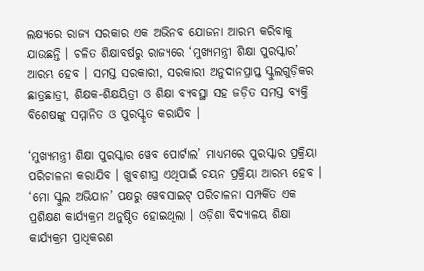ଲକ୍ଷ୍ୟରେ ରାଜ୍ୟ ସରକାର ଏକ ଅଭିନବ ଯୋଜନା ଆରମ୍ଭ କରିବାକୁ ଯାଉଛନ୍ତି । ଚଳିତ ଶିକ୍ଷାବର୍ଷରୁ ରାଜ୍ୟରେ ‘ମୁଖ୍ୟମନ୍ତ୍ରୀ ଶିକ୍ଷା ପୁରସ୍କାର’ ଆରମ୍ଭ ହେବ । ସମସ୍ତ ସରକାରୀ, ସରକାରୀ ଅନୁଦାନପ୍ରାପ୍ତ ସ୍କୁଲଗୁଡ଼ିକର ଛାତ୍ରଛାତ୍ରୀ, ଶିକ୍ଷକ-ଶିକ୍ଷୟିତ୍ରୀ ଓ ଶିକ୍ଷା ବ୍ୟବସ୍ଥା ସହ ଜଡ଼ିତ ସମସ୍ତ ବ୍ୟକ୍ତି ବିଶେଷଙ୍କୁ ସମ୍ମାନିତ ଓ ପୁରସ୍କୃତ କରାଯିବ ।

‘ମୁଖ୍ୟମନ୍ତ୍ରୀ ଶିକ୍ଷା ପୁରସ୍କାର ୱେବ ପୋର୍ଟାଲ’ ମାଧ୍ୟମରେ ପୁରସ୍କାର ପ୍ରକ୍ରିୟା ପରିଚାଳନା କରାଯିବ । ଖୁବଶୀଘ୍ର ଏଥିପାଇଁ ଚୟନ ପ୍ରକ୍ରିୟା ଆରମ୍ଭ ହେବ । ‘ମୋ ସ୍କୁଲ ଅଭିଯାନ’ ପକ୍ଷରୁ ୱେବସାଇଟ୍ ପରିଚାଳନା ସମ୍ପର୍କିତ ଏକ ପ୍ରଶିକ୍ଷଣ କାର୍ଯ୍ୟକ୍ରମ ଅନୁଷ୍ଠିତ ହୋଇଥିଲା । ଓଡ଼ିଶା ବିଦ୍ୟାଳୟ ଶିକ୍ଷା କାର୍ଯ୍ୟକ୍ରମ ପ୍ରାଧିକରଣ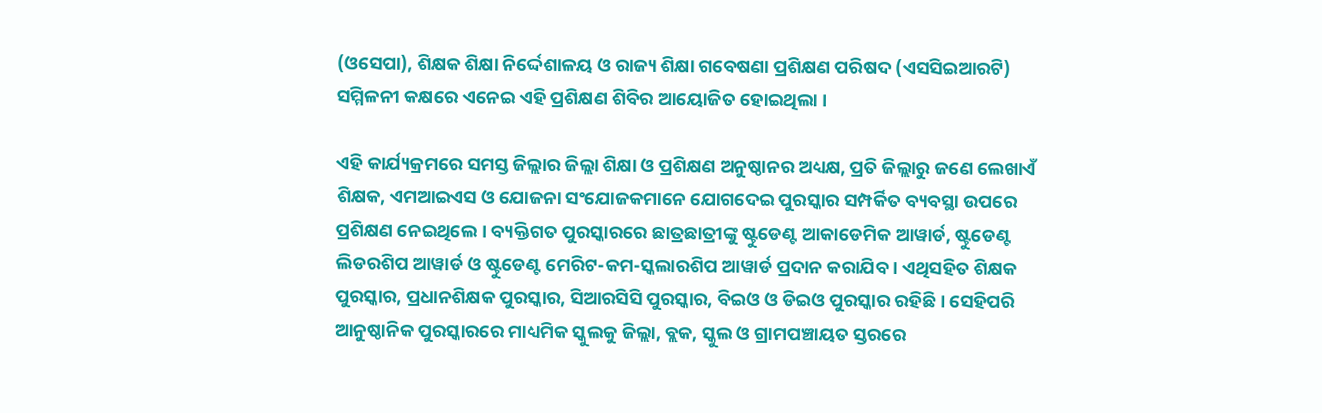(ଓସେପା), ଶିକ୍ଷକ ଶିକ୍ଷା ନିର୍ଦ୍ଦେଶାଳୟ ଓ ରାଜ୍ୟ ଶିକ୍ଷା ଗବେଷଣା ପ୍ରଶିକ୍ଷଣ ପରିଷଦ (ଏସସିଇଆରଟି) ସମ୍ମିଳନୀ କକ୍ଷରେ ଏନେଇ ଏହି ପ୍ରଶିକ୍ଷଣ ଶିବିର ଆୟୋଜିତ ହୋଇଥିଲା ।

ଏହି କାର୍ଯ୍ୟକ୍ରମରେ ସମସ୍ତ ଜିଲ୍ଲାର ଜିଲ୍ଲା ଶିକ୍ଷା ଓ ପ୍ରଶିକ୍ଷଣ ଅନୁଷ୍ଠାନର ଅଧ୍ୟକ୍ଷ, ପ୍ରତି ଜିଲ୍ଲାରୁ ଜଣେ ଲେଖାଏଁ ଶିକ୍ଷକ, ଏମଆଇଏସ ଓ ଯୋଜନା ସଂଯୋଜକମାନେ ଯୋଗଦେଇ ପୁରସ୍କାର ସମ୍ପର୍କିତ ବ୍ୟବସ୍ଥା ଉପରେ ପ୍ରଶିକ୍ଷଣ ନେଇଥିଲେ । ବ୍ୟକ୍ତିଗତ ପୁରସ୍କାରରେ ଛାତ୍ରଛାତ୍ରୀଙ୍କୁ ଷ୍ଟୁଡେଣ୍ଟ ଆକାଡେମିକ ଆୱାର୍ଡ, ଷ୍ଟୁଡେଣ୍ଟ ଲିଡରଶିପ ଆୱାର୍ଡ ଓ ଷ୍ଟୁଡେଣ୍ଟ ମେରିଟ-କମ-ସ୍କଲାରଶିପ ଆୱାର୍ଡ ପ୍ରଦାନ କରାଯିବ । ଏଥିସହିତ ଶିକ୍ଷକ ପୁରସ୍କାର, ପ୍ରଧାନଶିକ୍ଷକ ପୁରସ୍କାର, ସିଆରସିସି ପୁରସ୍କାର, ବିଇଓ ଓ ଡିଇଓ ପୁରସ୍କାର ରହିଛି । ସେହିପରି ଆନୁଷ୍ଠାନିକ ପୁରସ୍କାରରେ ମାଧ୍ୟମିକ ସ୍କୁଲକୁ ଜିଲ୍ଲା, ବ୍ଲକ, ସ୍କୁଲ ଓ ଗ୍ରାମପଞ୍ଚାୟତ ସ୍ତରରେ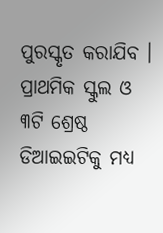ପୁରସ୍କୃତ କରାଯିବ । ପ୍ରାଥମିକ ସ୍କୁଲ ଓ ୩ଟି ଶ୍ରେଷ୍ଠ ଡିଆଇଇଟିକୁ ମଧ୍ୟ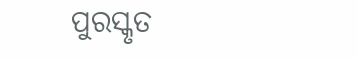ପୁରସ୍କୃତ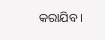କରାଯିବ ।